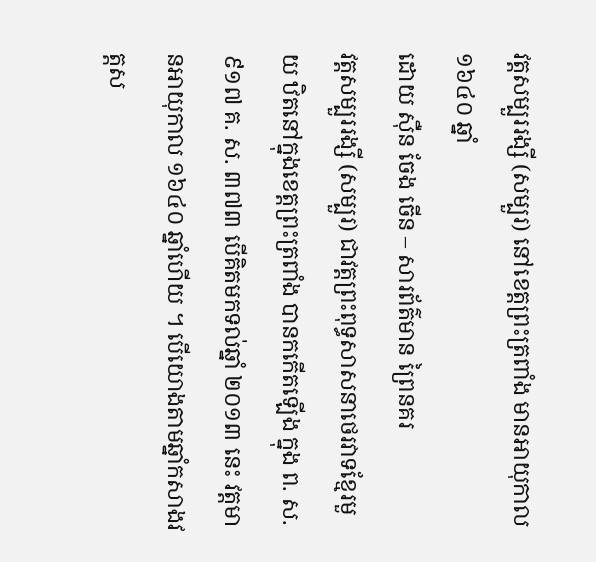វត្តសម្បួររង្សី (សម្បួរ) នៅខេត្តព្រះត្រពាំង មានអាយុកាល ១៦៤០ ឆ្នាំ
ដោយ ស៊ឺន ចែង ចើន – សារព័ត៌មាន ព្រៃនគរ
វត្តសម្បួររង្សី (សម្បួរ) ជាវត្តព្រះពុទ្ធសាសនាថេរវាទខ្មែរមួយ ឋិតនៅក្នុងខេត្តព្រះត្រពាំង បានកកើតឡើង ក្នុង ព. ស. ៩១៧ គ. ស. ៣៧៣ បើគិតមកទល់ឆ្នាំ ២០១៣ នេះ វត្តមានអាយុកាល ១៦៤០ ឆ្នាំហើយ ។ បើយោងតាមឆ្នាំកសាងវត្តស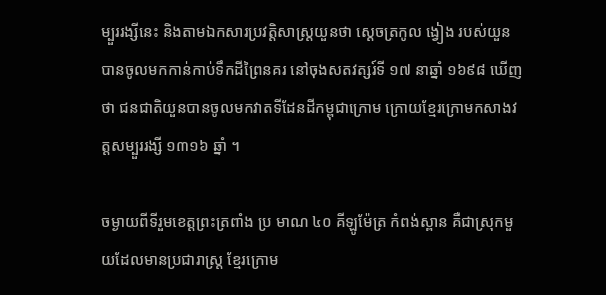ម្បួររង្សីនេះ និងតាមឯកសារប្រវត្តិសាស្ត្រយួនថា ស្ដេចត្រកូល ង្វៀង របស់យួនបានចូលមកកាន់កាប់ទឹកដីព្រៃនគរ នៅចុងសតវត្សរ៍ទី ១៧ នាឆ្នាំ ១៦៩៨ ឃើញថា ជនជាតិយួនបានចូលមកវាតទីដែនដីកម្ពុជាក្រោម ក្រោយខ្មែរក្រោមកសាងវត្តសម្បួររង្សី ១៣១៦ ឆ្នាំ ។

ចម្ងាយពីទីរួមខេត្តព្រះត្រពាំង ប្រ មាណ ៤០ គីឡូម៉ែត្រ កំពង់ស្ពាន គឺជាស្រុកមួយដែលមានប្រជារាស្ត្រ ខ្មែរក្រោម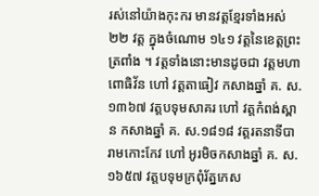រស់នៅយ៉ាងកុះករ មានវត្តខែ្មរទាំងអស់ ២២ វត្ត ក្នុងចំណោម ១៤១ វត្តនៃខេត្តព្រះត្រពាំង ។ វត្តទាំងនោះមានដូចជា វត្តមហាពោធិវ័ន ហៅ វត្តតាធៀវ កសាងឆ្នាំ គ. ស. ១៣៦៧ វត្តបទុមសាគរ ហៅ វត្តកំពង់ស្ពាន កសាងឆ្នាំ គ. ស.១៨១៨ វត្តរតនាទីបារាមកោះកែវ ហៅ អូរមិចកសាងឆ្នាំ គ. ស. ១៦៥៧ វត្តបទុមក្រពុំរ័ត្នកេស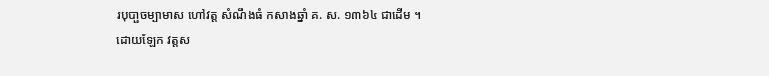របុបា្ផចម្បាមាស ហៅវត្ត សំណឹងធំ កសាងឆ្នាំ គ. ស. ១៣៦៤ ជាដើម ។
ដោយឡែក វត្តស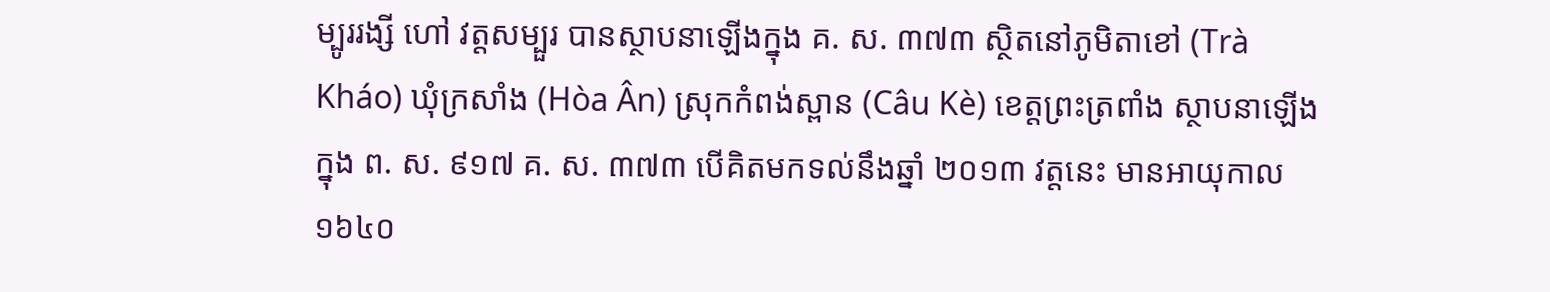ម្បូររង្សី ហៅ វត្តសម្បួរ បានស្ថាបនាឡើងក្នុង គ. ស. ៣៧៣ ស្ថិតនៅភូមិតាខៅ (Trà Kháo) ឃុំក្រសាំង (Hòa Ân) ស្រុកកំពង់ស្ពាន (Câu Kè) ខេត្តព្រះត្រពាំង ស្ថាបនាឡើងក្នុង ព. ស. ៩១៧ គ. ស. ៣៧៣ បើគិតមកទល់នឹងឆ្នាំ ២០១៣ វត្តនេះ មានអាយុកាល ១៦៤០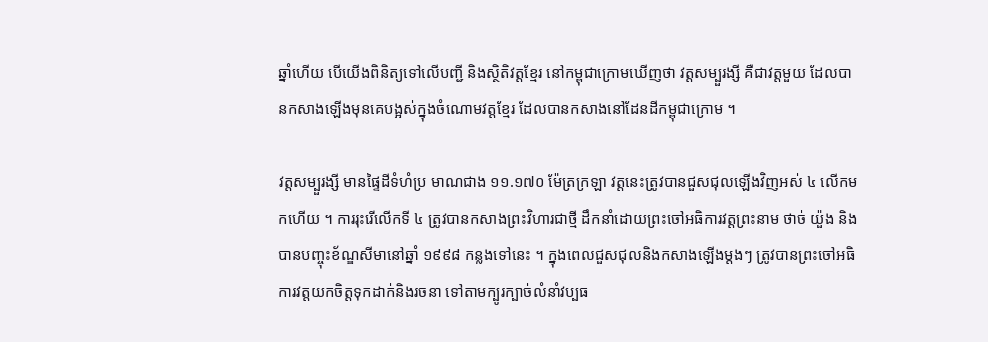ឆ្នាំហើយ បើយើងពិនិត្យទៅលើបញ្ជី និងស្ថិតិវត្តខ្មែរ នៅកម្ពុជាក្រោមឃើញថា វត្តសម្បួរង្សី គឺជាវត្តមួយ ដែលបានកសាងឡើងមុនគេបង្អស់ក្នុងចំណោមវត្តខ្មែរ ដែលបានកសាងនៅដែនដីកម្ពុជាក្រោម ។

វត្តសម្បួរង្សី មានផ្ទៃដីទំហំប្រ មាណជាង ១១.១៧០ ម៉ែត្រក្រឡា វត្តនេះត្រូវបានជួសជុលឡើងវិញអស់ ៤ លើកមកហើយ ។ ការរុះរើលើកទី ៤ ត្រូវបានកសាងព្រះវិហារជាថ្មី ដឹកនាំដោយព្រះចៅអធិការវត្តព្រះនាម ថាច់ យ៉ួង និងបានបញ្ចុះខ័ណ្ឌសីមានៅឆ្នាំ ១៩៩៨ កន្លងទៅនេះ ។ ក្នុងពេលជួសជុលនិងកសាងឡើងម្តងៗ ត្រូវបានព្រះចៅអធិការវត្តយកចិត្តទុកដាក់និងរចនា ទៅតាមក្បូរក្បាច់លំនាំវប្បធ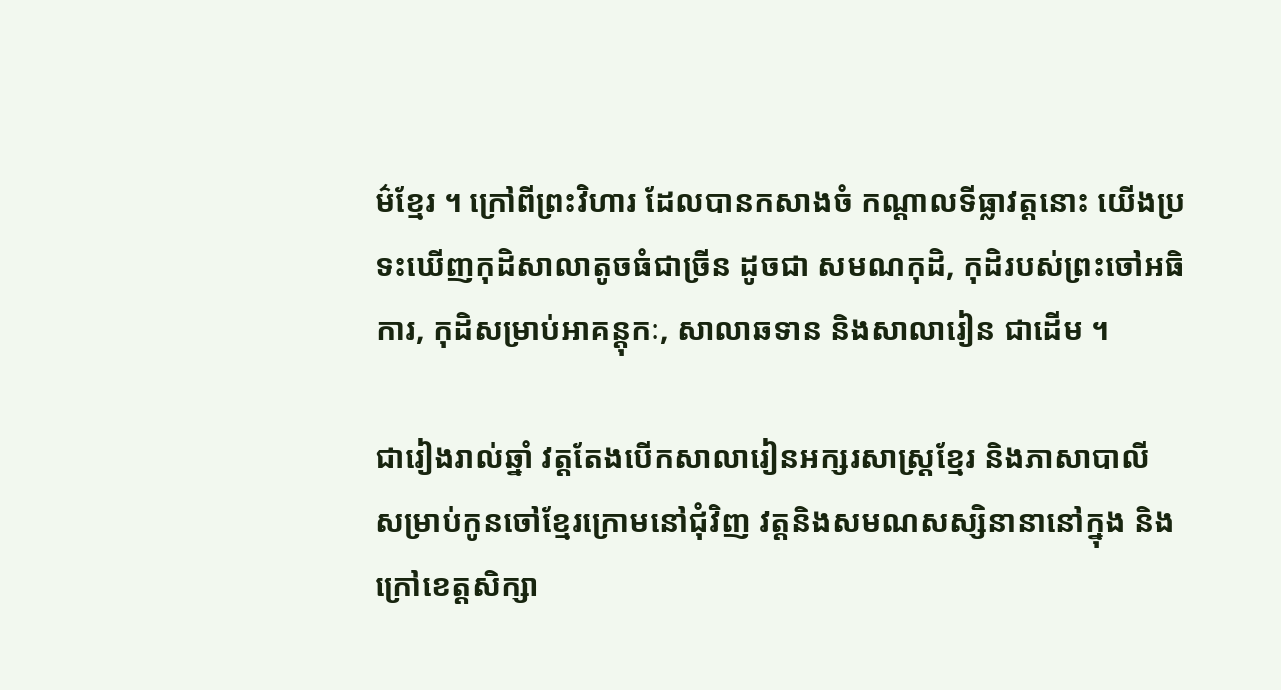ម៌ខ្មែរ ។ ក្រៅពីព្រះវិហារ ដែលបានកសាងចំ កណ្តាលទីធ្លាវត្តនោះ យើងប្រទះឃើញកុដិសាលាតូចធំជាច្រីន ដូចជា សមណកុដិ, កុដិរបស់ព្រះចៅអធិការ, កុដិសម្រាប់អាគន្តុកៈ, សាលាឆទាន និងសាលារៀន ជាដើម ។

ជារៀងរាល់ឆ្នាំ វត្តតែងបើកសាលារៀនអក្សរសាស្ត្រខ្មែរ និងភាសាបាលី សម្រាប់កូនចៅខ្មែរក្រោមនៅជុំវិញ វត្តនិងសមណសស្សិនានានៅក្នុង និងក្រៅខេត្តសិក្សា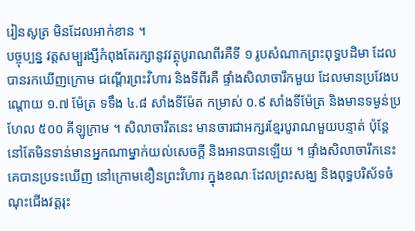រៀនសូត្រ មិនដែលអាក់ខាន ។
បច្ចុប្បន្ន វត្តសម្បួរង្សីកំពុងតែរក្សានូវវត្ថុបូរាណពីរគឺទី ១ រូបសំណាកព្រះពុទ្ធបដិមា ដែលបានរកឃើញក្រោម ជណើ្តរព្រះវិហារ និងទីពីរគឺ ផ្ទាំងសិលាចារឹកមួយ ដែលមានប្រវែងបណ្តោយ ១.៧ ម៉ែត្រ ទទឹង ៤.៨ សាំងទីម៉ែត កម្រាស់ ០.៩ សាំងទីម៉ែត្រ និងមានទម្ងន់ប្រហែល ៥០០ គីឡូក្រាម ។ សិលាចារឹតនេះ មានចារជាអក្សរខ្មែរបូរាណមួយបន្ទាត់ ប៉ុន្តែនៅតែមិនទាន់មានអ្នកណាម្នាក់យល់សេចក្តី និងអានបានឡើយ ។ ផ្ទាំងសិលាចារឹកនេះ គេបានប្រទះឃើញ នៅក្រោមខឿនព្រះវិហារ ក្នុងខណៈដែលព្រះសង្ឃ និងពុទ្ធបរិស័ទចំណុះជើងវត្តរុះ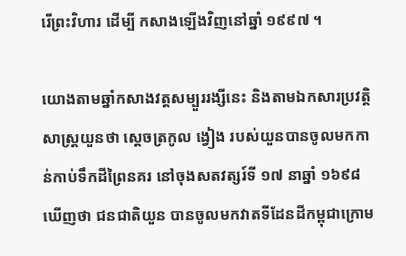រើព្រះវិហារ ដើម្បី កសាងឡើងវិញនៅឆ្នាំ ១៩៩៧ ។

យោងតាមឆ្នាំកសាងវត្តសម្បួររង្សីនេះ និងតាមឯកសារប្រវត្តិសាស្ត្រយួនថា ស្ដេចត្រកូល ង្វៀង របស់យួនបានចូលមកកាន់កាប់ទឹកដីព្រៃនគរ នៅចុងសតវត្សរ៍ទី ១៧ នាឆ្នាំ ១៦៩៨ ឃើញថា ជនជាតិយួន បានចូលមកវាតទីដែនដីកម្ពុជាក្រោម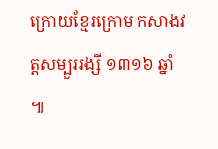ក្រោយខ្មែរក្រោម កសាងវត្តសម្បួររង្សី ១៣១៦ ឆ្នាំ ៕